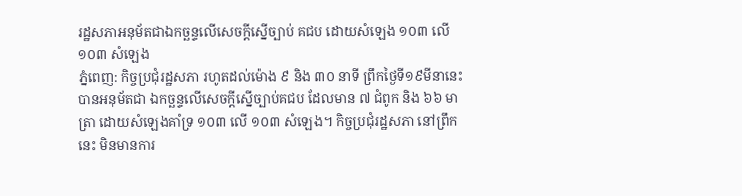រដ្ឋសភាអនុម័តជាឯកច្ឆន្ទលើសេចក្តីស្នើច្បាប់ គជប ដោយសំឡេង ១០៣ លើ ១០៣ សំឡេង
ភ្នំពេញ: កិច្ចប្រជុំរដ្ឋសភា រហូតដល់ម៉ោង ៩ និង ៣០ នាទី ព្រឹកថ្ងៃទី១៩មីនានេះ បានអនុម័តជា ឯកច្ឆន្ទលើសេចក្តីស្នើច្បាប់គជប ដែលមាន ៧ ជំពូក និង ៦៦ មាត្រា ដោយសំឡេងគាំទ្រ ១០៣ លើ ១០៣ សំឡេង។ កិច្ចប្រជុំរដ្ឋសភា នៅព្រឹកនេះ មិនមានការ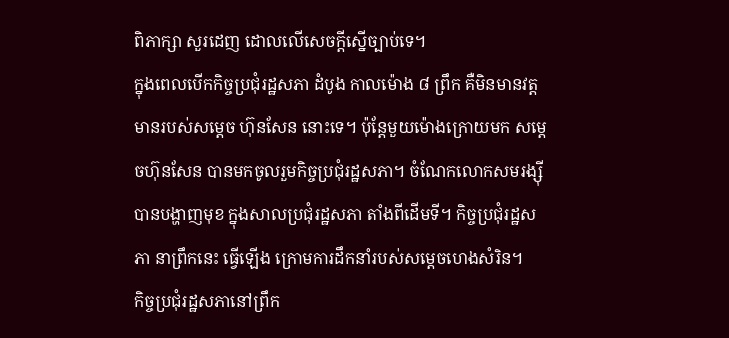ពិភាក្សា សួរដេញ ដោលលើសេចក្តីស្នើច្បាប់ទេ។
ក្នុងពេលបើកកិច្ចប្រជុំរដ្ឋសភា ដំបូង កាលម៉ោង ៨ ព្រឹក គឺមិនមានវត្តមានរបស់សម្តេច ហ៊ុនសែន នោះទេ។ ប៉ុន្តែមួយម៉ោងក្រោយមក សម្តេចហ៊ុនសែន បានមកចូលរួមកិច្ចប្រជុំរដ្ឋសភា។ ចំណែកលោកសមរង្ស៊ី បានបង្ហាញមុខ ក្នុងសាលប្រជុំរដ្ឋសភា តាំងពីដើមទី។ កិច្ចប្រជុំរដ្ឋសភា នាព្រឹកនេះ ធ្វើឡើង ក្រោមការដឹកនាំរបស់សម្តេចហេងសំរិន។
កិច្ចប្រជុំរដ្ឋសភានៅព្រឹក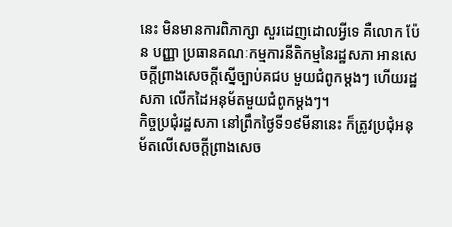នេះ មិនមានការពិភាក្សា សួរដេញដោលអ្វីទេ គឺលោក ប៉ែន បញ្ញា ប្រធានគណៈកម្មការនីតិកម្មនៃរដ្ឋសភា អានសេចក្តីព្រាងសេចក្តីស្នើច្បាប់គជប មួយជំពូកម្តងៗ ហើយរដ្ឋសភា លើកដៃអនុម័តមួយជំពូកម្តងៗ។
កិច្ចប្រជុំរដ្ឋសភា នៅព្រឹកថ្ងៃទី១៩មីនានេះ ក៏ត្រូវប្រជុំអនុម័តលើសេចក្តីព្រាងសេច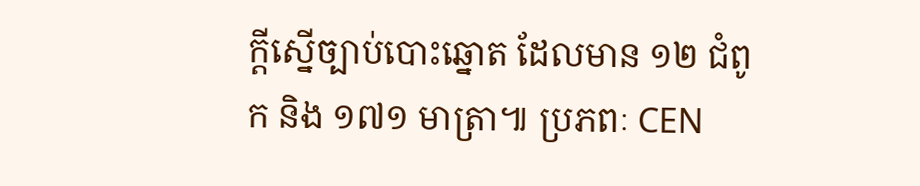ក្តីស្នើច្បាប់បោះឆ្នោត ដែលមាន ១២ ជំពូក និង ១៧១ មាត្រា៕ ប្រភពៈ CEN